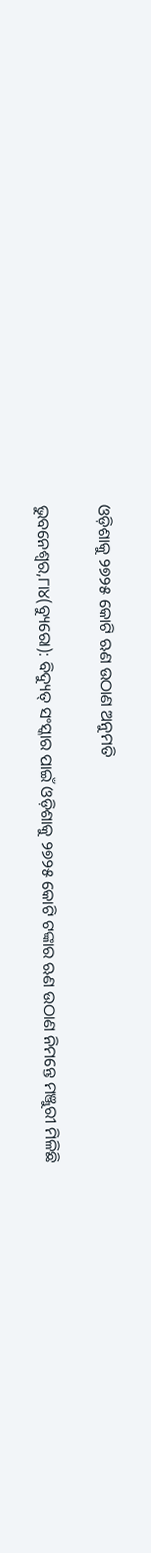ଓଡ଼ିଶାକୁ ୨୭୨୫ କୋଟି ଋଣ ଉଠାଣ ଅନୁମତି

ଭୁବନେଶ୍ୱର,୮ା୪(ବ୍ୟୁରୋ): ବିଦ୍ୟୁତ୍‌ ସଂସ୍କାର ପାଇଁ ଓଡ଼ିଶାକୁ ୨୭୨୫ କୋଟି ଟଙ୍କାର ଋଣ ଉଠାଣ ନିମନ୍ତେ ମଞ୍ଜୁରୀ ମିଳିଛି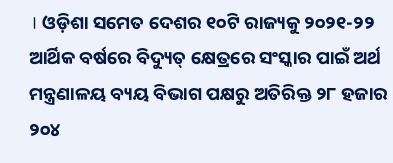। ଓଡ଼ିଶା ସମେତ ଦେଶର ୧୦ଟି ରାଜ୍ୟକୁ ୨୦୨୧-୨୨ ଆର୍ଥିକ ବର୍ଷରେ ବିଦ୍ୟୁତ୍‌ କ୍ଷେତ୍ରରେ ସଂସ୍କାର ପାଇଁ ଅର୍ଥ ମନ୍ତ୍ରଣାଳୟ ବ୍ୟୟ ବିଭାଗ ପକ୍ଷରୁ ଅତିରିକ୍ତ ୨୮ ହଜାର ୨୦୪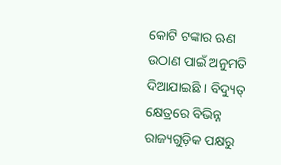କୋଟି ଟଙ୍କାର ଋଣ ଉଠାଣ ପାଇଁ ଅନୁମତି ଦିଆଯାଇଛି । ବିଦ୍ୟୁତ୍‌ କ୍ଷେତ୍ରରେ ବିଭିନ୍ନ ରାଜ୍ୟଗୁଡ଼ିକ ପକ୍ଷରୁ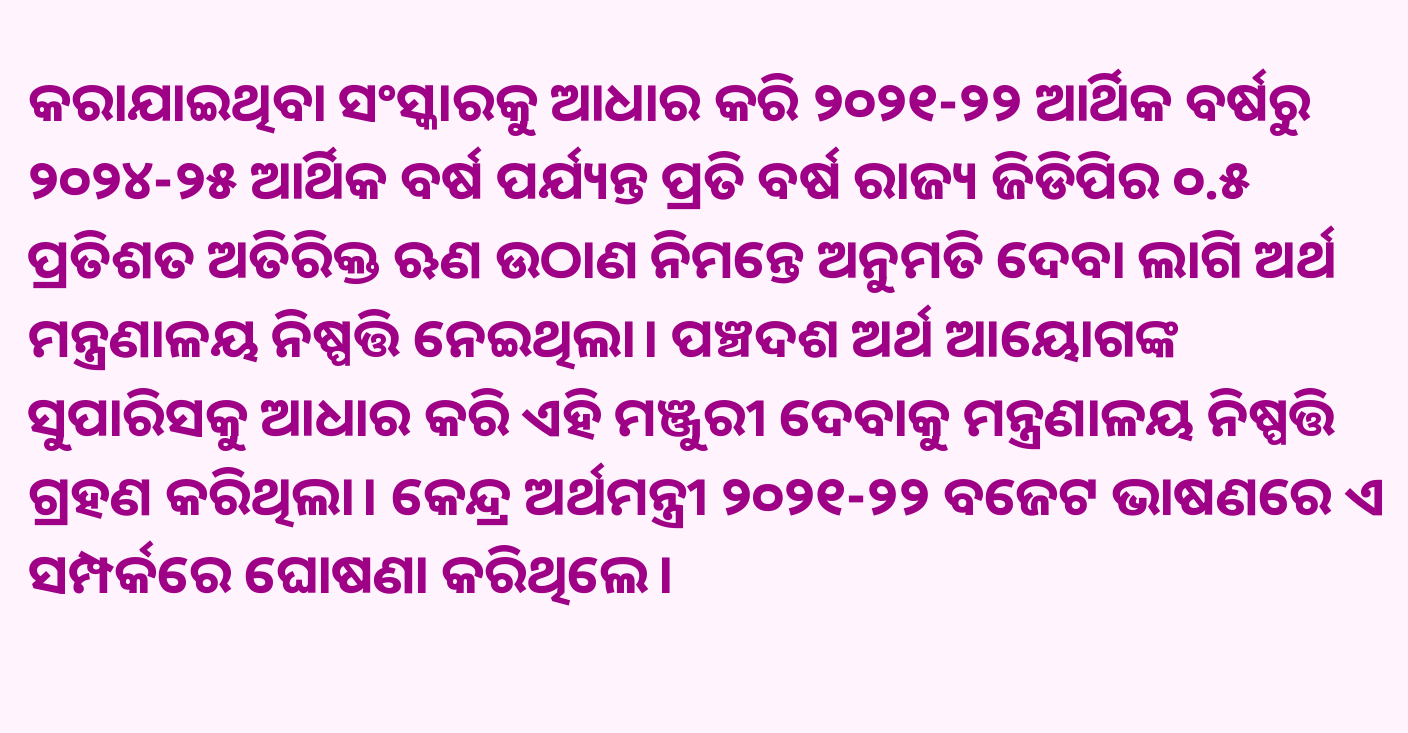କରାଯାଇଥିବା ସଂସ୍କାରକୁ ଆଧାର କରି ୨୦୨୧-୨୨ ଆର୍ଥିକ ବର୍ଷରୁ ୨୦୨୪-୨୫ ଆର୍ଥିକ ବର୍ଷ ପର୍ଯ୍ୟନ୍ତ ପ୍ରତି ବର୍ଷ ରାଜ୍ୟ ଜିଡିପିର ୦.୫ ପ୍ରତିଶତ ଅତିରିକ୍ତ ଋଣ ଉଠାଣ ନିମନ୍ତେ ଅନୁମତି ଦେବା ଲାଗି ଅର୍ଥ ମନ୍ତ୍ରଣାଳୟ ନିଷ୍ପତ୍ତି ନେଇଥିଲା। ପଞ୍ଚଦଶ ଅର୍ଥ ଆୟୋଗଙ୍କ ସୁପାରିସକୁ ଆଧାର କରି ଏହି ମଞ୍ଜୁରୀ ଦେବାକୁ ମନ୍ତ୍ରଣାଳୟ ନିଷ୍ପତ୍ତି ଗ୍ରହଣ କରିଥିଲା। କେନ୍ଦ୍ର ଅର୍ଥମନ୍ତ୍ରୀ ୨୦୨୧-୨୨ ବଜେଟ ଭାଷଣରେ ଏ ସମ୍ପର୍କରେ ଘୋଷଣା କରିଥିଲେ।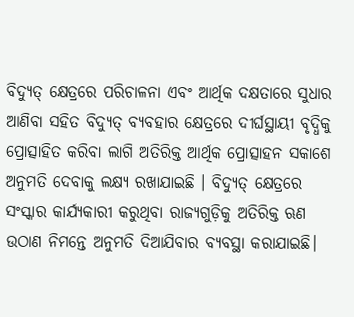ବିଦ୍ୟୁତ୍‌ କ୍ଷେତ୍ରରେ ପରିଚାଳନା ଏବଂ ଆର୍ଥିକ ଦକ୍ଷତାରେ ସୁଧାର ଆଣିବା ସହିତ ବିଦ୍ୟୁତ୍‌ ବ୍ୟବହାର କ୍ଷେତ୍ରରେ ଦୀର୍ଘସ୍ଥାୟୀ ବୃଦ୍ଧିକୁ ପ୍ରୋତ୍ସାହିତ କରିବା ଲାଗି ଅତିରିକ୍ତ ଆର୍ଥିକ ପ୍ରୋତ୍ସାହନ ସକାଶେ ଅନୁମତି ଦେବାକୁ ଲକ୍ଷ୍ୟ ରଖାଯାଇଛି । ବିଦ୍ୟୁତ୍‌ କ୍ଷେତ୍ରରେ ସଂସ୍କାର କାର୍ଯ୍ୟକାରୀ କରୁଥିବା ରାଜ୍ୟଗୁଡ଼ିକୁ ଅତିରିକ୍ତ ଋଣ ଉଠାଣ ନିମନ୍ତେ ଅନୁମତି ଦିଆଯିବାର ବ୍ୟବସ୍ଥା କରାଯାଇଛି।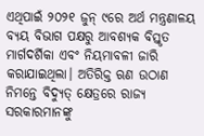ଏଥିପାଇଁ ୨୦୨୧ ଜୁନ୍‌ ୯ରେ ଅର୍ଥ ମନ୍ତ୍ରଣାଳୟ ବ୍ୟୟ ବିଭାଗ ପକ୍ଷରୁ ଆବଶ୍ୟକ ବିସ୍ତୃତ ମାର୍ଗଦର୍ଶିକା ଏବଂ ନିୟମାବଳୀ ଜାରି କରାଯାଇଥିଲା। ଅତିରିକ୍ତ ଋଣ ଉଠାଣ ନିମନ୍ତେ ବିଦ୍ୟୁତ୍‌ କ୍ଷେତ୍ରରେ ରାଜ୍ୟ ସରକାରମାନଙ୍କୁ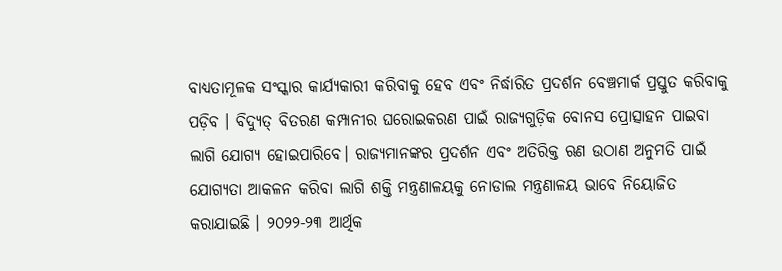ବାଧ୍ୟତାମୂଳକ ସଂସ୍କାର କାର୍ଯ୍ୟକାରୀ କରିବାକୁ ହେବ ଏବଂ ନିର୍ଦ୍ଧାରିତ ପ୍ରଦର୍ଶନ ବେଞ୍ଚମାର୍କ ପ୍ରସ୍ତୁତ କରିବାକୁ ପଡ଼ିବ । ବିଦ୍ୟୁତ୍‌ ବିତରଣ କମ୍ପାନୀର ଘରୋଇକରଣ ପାଇଁ ରାଜ୍ୟଗୁଡ଼ିକ ବୋନସ ପ୍ରୋତ୍ସାହନ ପାଇବା ଲାଗି ଯୋଗ୍ୟ ହୋଇପାରିବେ। ରାଜ୍ୟମାନଙ୍କର ପ୍ରଦର୍ଶନ ଏବଂ ଅତିରିକ୍ତ ଋଣ ଉଠାଣ ଅନୁମତି ପାଇଁ ଯୋଗ୍ୟତା ଆକଳନ କରିବା ଲାଗି ଶକ୍ତି ମନ୍ତ୍ରଣାଳୟକୁ ନୋଡାଲ ମନ୍ତ୍ରଣାଳୟ ଭାବେ ନିୟୋଜିତ କରାଯାଇଛି । ୨୦୨୨-୨୩ ଆର୍ଥିକ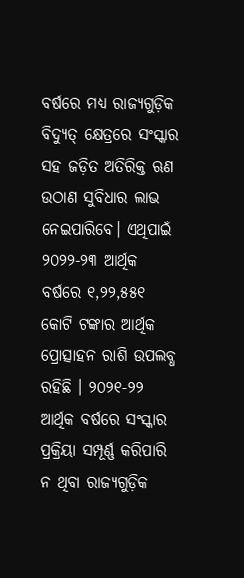ବର୍ଷରେ ମଧ୍ୟ ରାଜ୍ୟଗୁଡ଼ିକ ବିଦ୍ୟୁତ୍‌ କ୍ଷେତ୍ରରେ ସଂସ୍କାର ସହ ଜଡ଼ିତ ଅତିରିକ୍ତ ଋଣ ଉଠାଣ ସୁବିଧାର ଲାଭ ନେଇପାରିବେ। ଏଥିପାଇଁ ୨୦୨୨-୨୩ ଆର୍ଥିକ ବର୍ଷରେ ୧,୨୨,୫୫୧ କୋଟି ଟଙ୍କାର ଆର୍ଥିକ ପ୍ରୋତ୍ସାହନ ରାଶି ଉପଲବ୍ଧ ରହିଛି । ୨୦୨୧-୨୨ ଆର୍ଥିକ ବର୍ଷରେ ସଂସ୍କାର ପ୍ରକ୍ରିୟା ସମ୍ପୂର୍ଣ୍ଣ କରିପାରି ନ ଥିବା ରାଜ୍ୟଗୁଡ଼ିକ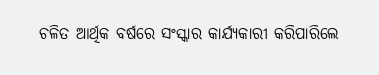ଚଳିତ ଆର୍ଥିକ ବର୍ଷରେ ସଂସ୍କାର କାର୍ଯ୍ୟକାରୀ କରିପାରିଲେ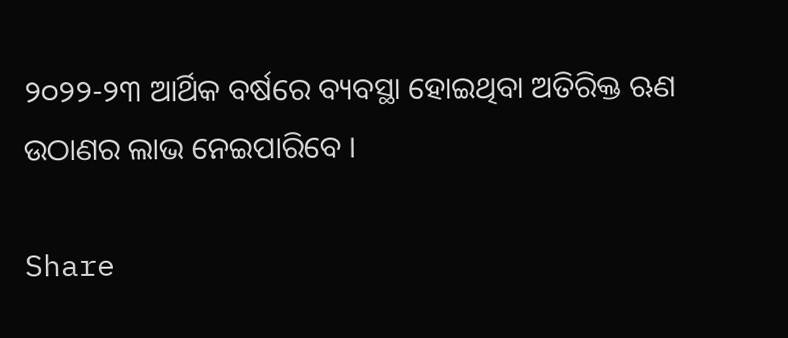୨୦୨୨-୨୩ ଆର୍ଥିକ ବର୍ଷରେ ବ୍ୟବସ୍ଥା ହୋଇଥିବା ଅତିରିକ୍ତ ଋଣ ଉଠାଣର ଲାଭ ନେଇପାରିବେ ।

Share